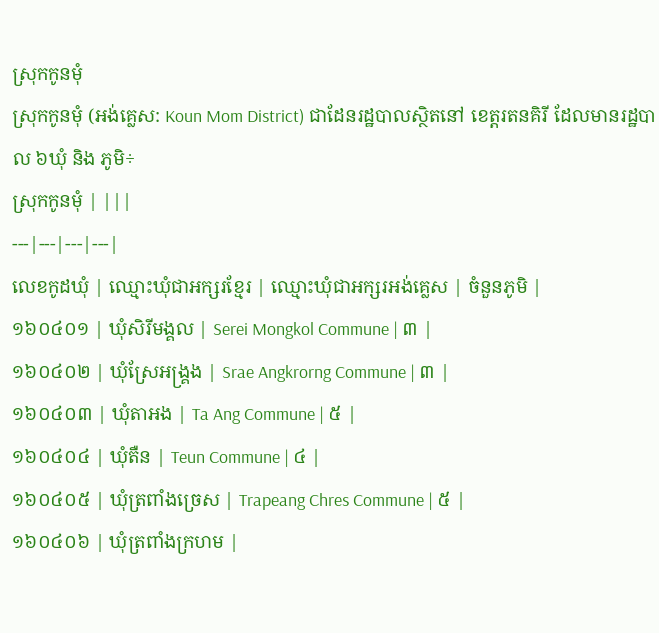ស្រុកកូនមុំ
ស្រុកកូនមុំ (អង់គ្លេស: Koun Mom District) ជាដែនរដ្ឋបាលស្ថិតនៅ ខេត្តរតនគិរី ដែលមានរដ្ឋបាល ៦ឃុំ និង ភូមិ÷
ស្រុកកូនមុំ | |||
---|---|---|---|
លេខកូដឃុំ | ឈ្មោះឃុំជាអក្សរខ្មែរ | ឈ្មោះឃុំជាអក្សរអង់គ្លេស | ចំនួនភូមិ |
១៦០៤០១ | ឃុំសិរីមង្គល | Serei Mongkol Commune | ៣ |
១៦០៤០២ | ឃុំស្រែអង្គ្រង | Srae Angkrorng Commune | ៣ |
១៦០៤០៣ | ឃុំតាអង | Ta Ang Commune | ៥ |
១៦០៤០៤ | ឃុំតឺន | Teun Commune | ៤ |
១៦០៤០៥ | ឃុំត្រពាំងច្រេស | Trapeang Chres Commune | ៥ |
១៦០៤០៦ | ឃុំត្រពាំងក្រហម |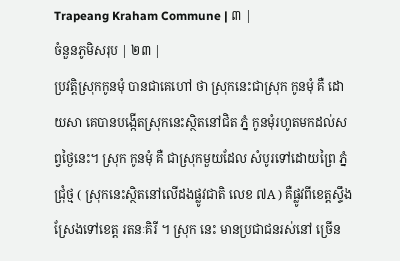Trapeang Kraham Commune | ៣ |
ចំនួនភូមិសរុប | ២៣ |
ប្រវត្តិស្រុកកូនមុំ បានជាគេហៅ ថា ស្រុកនេះជាស្រុក កូនមុំ គឺ ដោយសា គេបានបងើ្កតស្រុកនេះស្ថិតនៅជិត ភ្នំ កូនមុំរហូតមកដល់សព្វថៃ្ងនេះ។ ស្រុក កូនមុំ គឺ ជាស្រុកមួយដែល សំបូរទៅដោយព្រៃ ភ្នំ ជ្រុំថ្ម ( ស្រុកនេះសិ្ថតនៅលើដងផ្លូវជាតិ លេខ ៧A ) គឺផ្លូវពីខេត្តស្ទឹងស្រែងទៅខេត្ត រតនៈគិរី ។ ស្រុក នេះ មានប្រជាជនរស់នៅ ច្រើន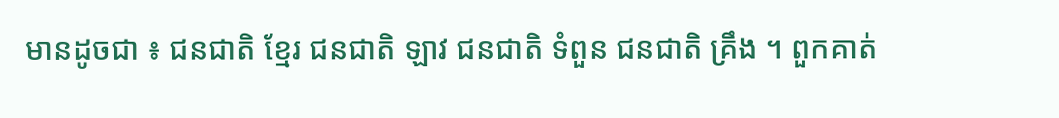មានដូចជា ៖ ជនជាតិ ខែ្មរ ជនជាតិ ឡាវ ជនជាតិ ទំពួន ជនជាតិ គ្រឹង ។ ពួកគាត់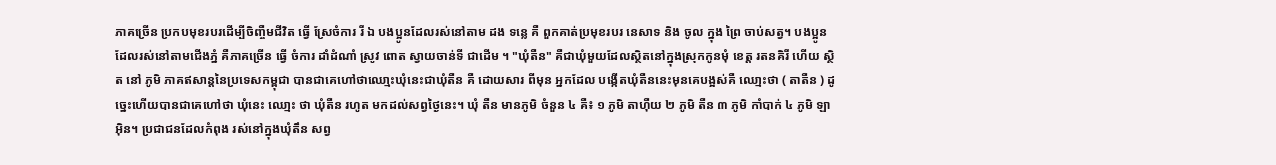ភាគច្រើន ប្រកបមុខរបរដើម្បីចិញ្ចឺមជីវិត ធើ្វ ស្រែចំការ រី ឯ បងប្អូនដែលរស់នៅតាម ដង ទនេ្ល គឺ ពួកគាត់ប្រមុខរបរ នេសាទ និង ចូល ក្នុង ព្រៃ ចាប់សត្វ។ បងប្អូនដែលរស់នៅតាមជើងភ្នំ គឺភាគច្រើន ធើ្វ ចំការ ដាំដំណាំ ស្រូវ ពោត ស្វាយចាន់ទី ជាដើម ។ "ឃុំតឺន" គឺជាឃុំមួយដែលស្ថិតនៅក្នុងស្រុកកូនមុំ ខេត្ត រតនគិរី ហើយ ស្ថិត នៅ ភូមិ ភាគឥសាន្តនៃប្រទេសកម្ពុជា បានជាគេហៅថាឈោ្មះឃុំនេះជាឃុំតឺន គឺ ដោយសារ ពីមុន អ្នកដែល បងើ្កតឃុំតឺននេះមុនគេបង្អស់គឺ ឈោ្មះថា ( តាតឺន ) ដូចេ្នះហើយបានជាគេហៅថា ឃុំនេះ ឈោ្មះ ថា ឃុំតឺន រហូត មកដល់សព្វថៃ្ងនេះ។ ឃុំ តឺន មានភូមិ ចំនួន ៤ គឺ៖ ១ ភូមិ តាហ៊ឺយ ២ ភូមិ តឺន ៣ ភូមិ កាំបាក់ ៤ ភូមិ ឡាអ៊ិន។ ប្រជាជនដែលកំពុង រស់នៅក្នុងឃុំតឹន សព្វ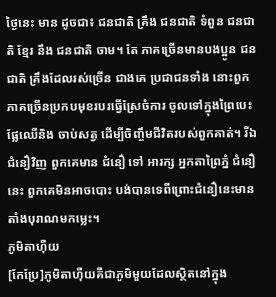ថៃ្ងនេះ មាន ដូចជា៖ ជនជាតិ គ្រឹង ជនជាតិ ទំពួន ជនជាតិ ខែ្មរ នឹង ជនជាតិ ចាម។ តែ ភាគច្រើនមានបងប្អូន ជនជាតិ គ្រឹងដែលរស់ច្រើន ជាងគេ ប្រជាជនទាំង នោះពួកភាគច្រើនប្រកបមុខរបរធើ្វស្រែចំការ ចូលទៅក្នុងព្រៃបេះផ្លែឈើនិង ចាប់សត្វ ដើម្បីចិញ្ចឹមជីវិតរបស់ពួកគាត់។ រីឯជំនឿវិញ ពួកគេមាន ជំនឿ ទៅ អារក្ស អ្នកតាព្រៃភ្នំ ជំនឿនេះ ពួកគេមិនអាចបោះ បង់បានទេពីព្រោះជំនឿនេះមានតាំងបុរាណមកម្លេះ។
ភូមិតាហ៊ឺយ
[កែប្រែ]ភូមិតាហ៊ឺយគឺជាភូមិមួយដែលស្ថិតនៅក្នុង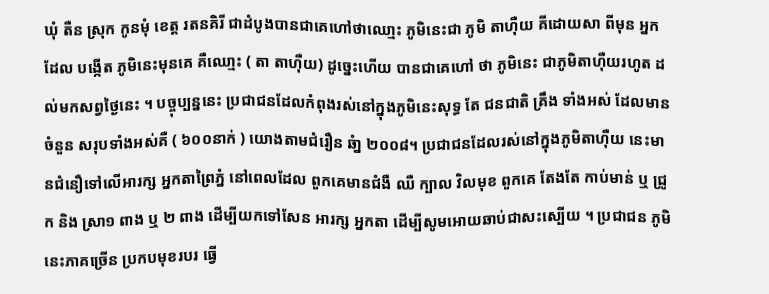ឃុំ តឺន ស្រុក កូនមុំ ខេត្ត រតនគិរី ជាដំបូងបានជាគេហៅថាឈោ្មះ ភូមិនេះជា ភូមិ តាហ៊ឺយ គីដោយសា ពីមុន អ្នកដែល បងើ្កត ភូមិនេះមុនគេ គឺឈោ្មះ ( តា តាហ៊ឺយ) ដូចេ្នះហើយ បានជាគេហៅ ថា ភូមិនេះ ជាភូមិតាហ៊ឺយរហូត ដល់មកសព្វថៃ្ងនេះ ។ បច្ចុប្បន្ននេះ ប្រជាជនដែលកំពុងរស់នៅក្នុងភូមិនេះសុទ្ធ តែ ជនជាតិ គ្រឹង ទាំងអស់ ដែលមាន ចំនួន សរុបទាំងអស់គឺ ( ៦០០នាក់ ) យោងតាមជំរឿន ឆំា្ន ២០០៨។ ប្រជាជនដែលរស់នៅក្នុងភូមិតាហ៊ឺយ នេះមានជំនឿទៅលើអារក្ស អ្នកតាព្រៃភ្នំ នៅពេលដែល ពួកគេមានជំងឺ ឈឺ ក្បាល វិលមុខ ពួកគេ តែងតែ កាប់មាន់ ឬ ជ្រូក និង ស្រា១ ពាង ឬ ២ ពាង ដើម្បីយកទៅសែន អារក្ស អ្នកតា ដើម្បីសូមអោយឆាប់ជាសះស្បើយ ។ ប្រជាជន ភូមិនេះភាគច្រើន ប្រកបមុខរបរ ធើ្វ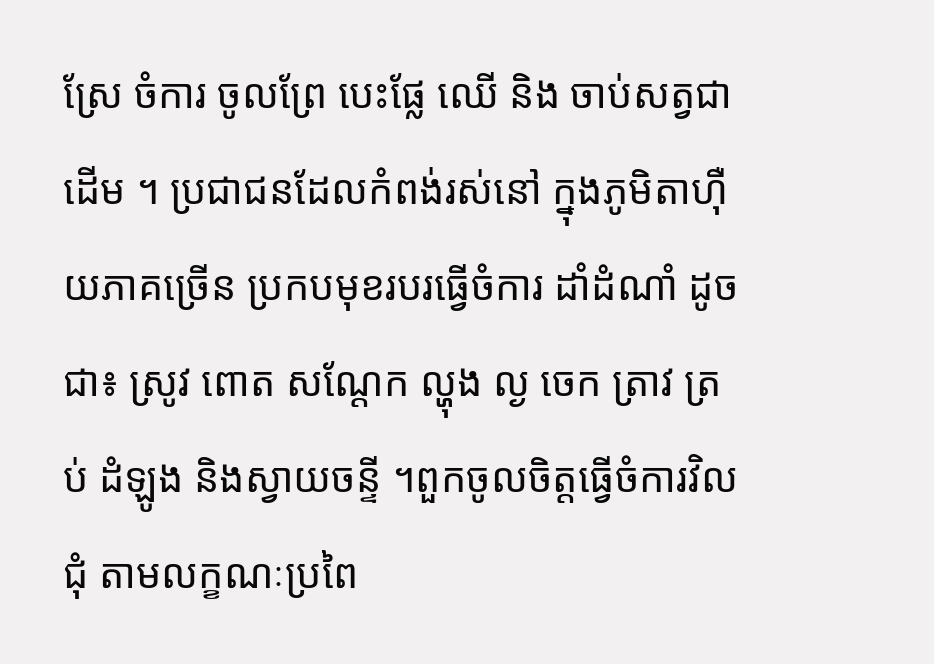ស្រែ ចំការ ចូលព្រែ បេះផ្លែ ឈើ និង ចាប់សត្វជាដើម ។ ប្រជាជនដែលកំពង់រស់នៅ ក្នុងភូមិតាហ៊ឺយភាគច្រើន ប្រកបមុខរបរធើ្វចំការ ដាំដំណាំ ដូចជា៖ ស្រូវ ពោត សណែ្តក ល្ហុង ល្ង ចេក ត្រាវ ត្រប់ ដំឡូង និងស្វាយចន្ទី ។ពួកចូលចិត្តធើ្វចំការវិលជុំ តាមលក្ខណៈប្រពៃ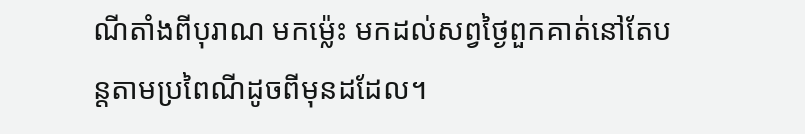ណីតាំងពីបុរាណ មកម្ល៉េះ មកដល់សព្វថៃ្ងពួកគាត់នៅតែបន្តតាមប្រពៃណីដូចពីមុនដដែល។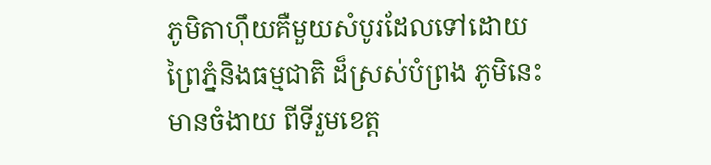ភូមិតាហ៊ឹយគឺមួយសំបូរដែលទៅដោយព្រៃភំ្ននិងធម្មជាតិ ដ៏ស្រស់បំព្រង ភូមិនេះមានចំងាយ ពីទីរួមខេត្ត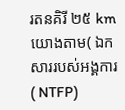រតនគិរី ២៥ km យោងតាម( ឯកសាររបស់អង្គការ ( NTFP)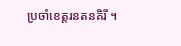ប្រចាំខេត្តរនតនគិរី ។